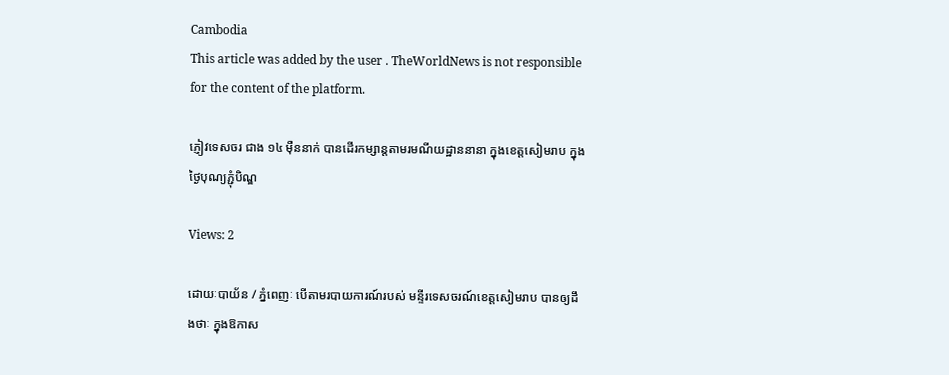Cambodia
This article was added by the user . TheWorldNews is not responsible for the content of the platform.

ភ្ញៀវទេសចរ ជាង ១៤ ម៉ឺននាក់ បានដើរកម្សាន្តតាមរមណីយដ្ឋាននានា ក្នុងខេត្តសៀមរាប ក្នុងថ្ងៃបុណ្យភ្ជុំបិណ្ឌ

Views: 2

ដោយៈបាយ័ន / ភ្នំពេញៈ បើតាមរបាយការណ៍របស់ មន្ទីរទេសចរណ៍ខេត្តសៀមរាប បានឲ្យដឹងថាៈ ក្នុងឱកាស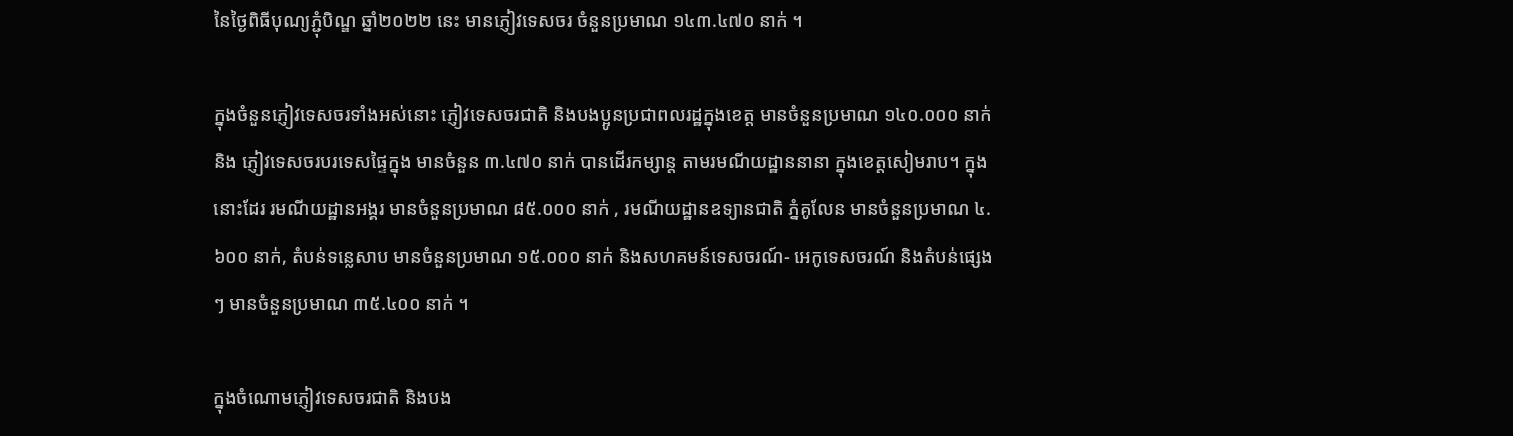នៃថ្ងៃពិធីបុណ្យភ្ជុំបិណ្ឌ ឆ្នាំ២០២២ នេះ មានភ្ញៀវទេសចរ ចំនួនប្រមាណ ១៤៣.៤៧០ នាក់ ។

ក្នុងចំនួនភ្ញៀវទេសចរទាំងអស់នោះ ភ្ញៀវទេសចរជាតិ និងបងប្អូនប្រជាពលរដ្ឋក្នុងខេត្ត មានចំនួនប្រមាណ ១៤០.០០០ នាក់ និង ភ្ញៀវទេសចរបរទេសផ្ទៃក្នុង មានចំនួន ៣.៤៧០ នាក់ បានដើរកម្សាន្ត តាមរមណីយដ្ឋាននានា ក្នុងខេត្តសៀមរាប។ ក្នុងនោះដែរ រមណីយដ្ឋានអង្គរ មានចំនួនប្រមាណ ៨៥.០០០ នាក់ , រមណីយដ្ឋានឧទ្យានជាតិ ភ្នំគូលែន មានចំនួនប្រមាណ ៤.៦០០ នាក់, តំបន់ទន្លេសាប មានចំនួនប្រមាណ ១៥.០០០ នាក់ និងសហគមន៍ទេសចរណ៍- អេកូទេសចរណ៍ និងតំបន់ផ្សេងៗ មានចំនួនប្រមាណ ៣៥.៤០០ នាក់ ។

ក្នុងចំណោមភ្ញៀវទេសចរជាតិ និងបង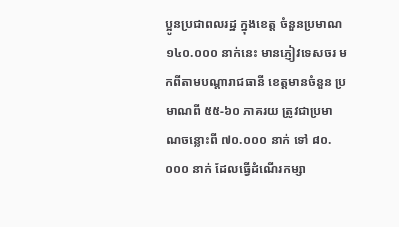ប្អូនប្រជាពលរដ្ឋ ក្នុងខេត្ត ចំនួនប្រមាណ ១៤០.០០០ នាក់នេះ មានភ្ញៀវទេសចរ មកពីតាមបណ្តារាជធានី ខេត្តមានចំនួន ប្រមាណពី ៥៥-៦០ ភាគរយ ត្រូវជាប្រមាណចន្លោះពី ៧០.០០០ នាក់ ទៅ ៨០.០០០ នាក់ ដែលធ្វើដំណើរកម្សា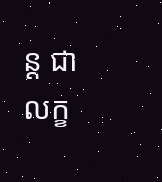ន្ត ជាលក្ខ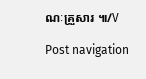ណៈគ្រួសារ ៕/V

Post navigation